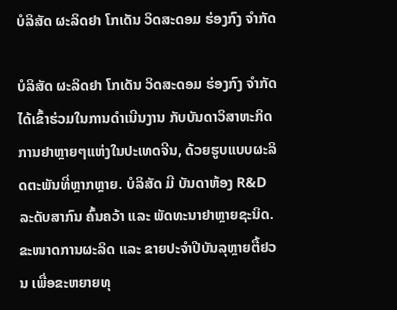ບໍລິສັດ ຜະລິດຢາ ໂກເດັນ ວິດສະດອມ ຮ່ອງກົງ ຈຳກັດ

ບໍລິສັດ ຜະລິດຢາ ໂກເດັນ ວິດສະດອມ ຮ່ອງກົງ ຈຳກັດ ໄດ້ເຂົ້າຮ່ວມໃນການດຳເນີນງານ ກັບບັນດາວິສາຫະກິດການຢາຫຼາຍໆແຫ່ງໃນປະເທດຈີນ, ດ້ວຍຮູບແບບຜະລິດຕະພັນທີ່ຫຼາກຫຼາຍ. ບໍລິສັດ ມີ ບັນດາຫ້ອງ R&D ລະດັບສາກົນ ຄົ້ນຄວ້າ ແລະ ພັດທະນາຢາຫຼາຍຊະນິດ. ຂະໜາດການຜະລິດ ແລະ ຂາຍປະຈຳປີບັນລຸຫຼາຍຕື້ຢວນ ເພື່ອຂະຫຍາຍທຸ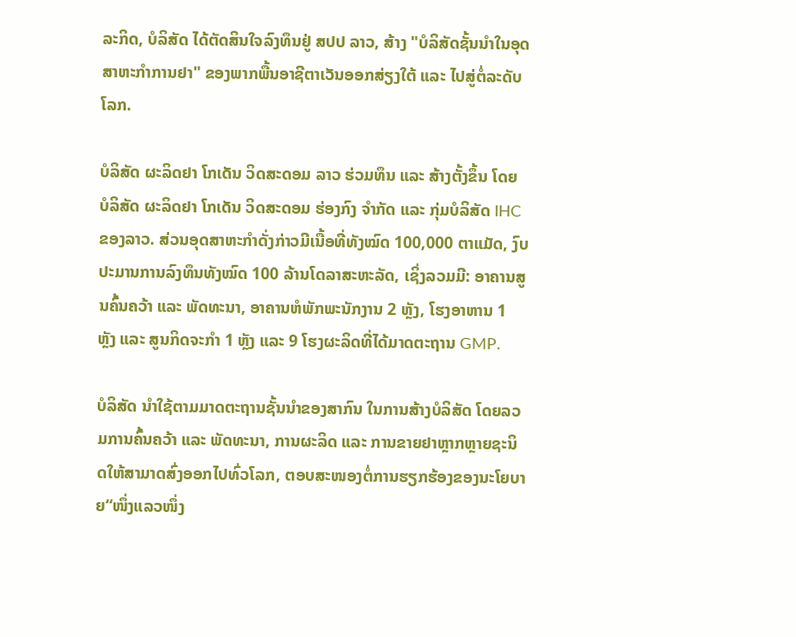ລະກິດ, ບໍລິສັດ ໄດ້ຕັດສິນໃຈລົງທຶນຢູ່ ສປປ ລາວ, ສ້າງ "ບໍລິສັດຊັ້ນນໍາໃນອຸດສາຫະກຳການຢາ" ຂອງພາກພື້ນອາຊີຕາເວັນອອກສ່ຽງໃຕ້ ແລະ ໄປສູ່ຕໍ່ລະດັບໂລກ.

ບໍລິສັດ ຜະລິດຢາ ໂກເດັນ ວິດສະດອມ ລາວ ຮ່ວມທຶນ ແລະ ສ້າງຕັ້ງຂຶ້ນ ໂດຍ ບໍລິສັດ ຜະລິດຢາ ໂກເດັນ ວິດສະດອມ ຮ່ອງກົງ ຈຳກັດ ແລະ ກຸ່ມບໍລິສັດ IHC ຂອງລາວ. ສ່ວນອຸດສາຫະກຳດັ່ງກ່າວມີເນື້ອທີ່ທັງໝົດ 100,000 ຕາແມັດ, ງົບປະມານການລົງທຶນທັງໝົດ 100 ລ້ານໂດລາສະຫະລັດ, ເຊິ່ງລວມມີ: ອາຄານສູນຄົ້ນຄວ້າ ແລະ ພັດທະນາ, ອາຄານຫໍພັກພະນັກງານ 2 ຫຼັງ, ໂຮງອາຫານ 1 ຫຼັງ ແລະ ສູນກິດຈະກຳ 1 ຫຼັງ ແລະ 9 ໂຮງຜະລິດທີ່ໄດ້ມາດຕະຖານ GMP.

ບໍລິສັດ ນໍາໃຊ້ຕາມມາດຕະຖານຊັ້ນນໍາຂອງສາກົນ ໃນການສ້າງບໍລິສັດ ໂດຍລວມການຄົ້ນຄວ້າ ແລະ ພັດທະນາ, ການຜະລິດ ແລະ ການຂາຍຢາຫຼາກຫຼາຍຊະນິດໃຫ້ສາມາດສົ່ງອອກໄປທົ່ວໂລກ, ຕອບສະໜອງຕໍ່ການຮຽກຮ້ອງຂອງນະໂຍບາຍ“ໜຶ່ງແລວໜຶ່ງ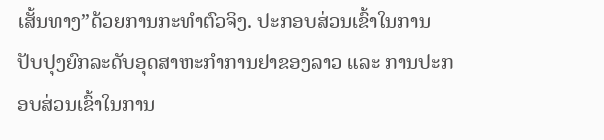ເສັ້ນທາງ”ດ້ວຍການກະທຳຕົວຈິງ. ປະກອບສ່ວນເຂົ້າໃນການປັບປຸງຍົກລະດັບອຸດສາຫະກຳການຢາຂອງລາວ ແລະ ການປະກອບສ່ວນເຂົ້າໃນການ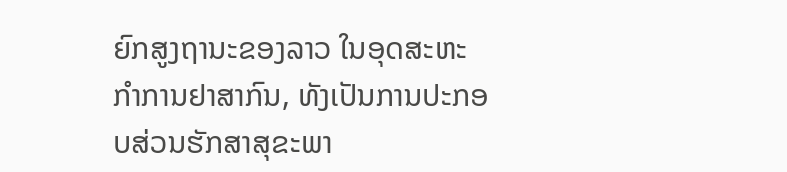ຍົກສູງຖານະຂອງລາວ ໃນອຸດສະຫະກຳການຢາສາກົນ, ທັງເປັນການປະກອບສ່ວນຮັກສາສຸຂະພາ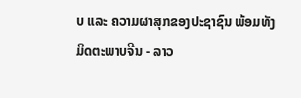ບ ແລະ ຄວາມຜາສຸກຂອງປະຊາຊົນ ພ້ອມທັງມິດຕະພາບຈີນ - ລາວ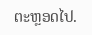ຕະຫຼອດໄປ.